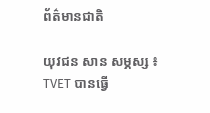ព័ត៌មានជាតិ

យុវជន សាន សម្ភស្ស ៖ TVET បានធ្វើ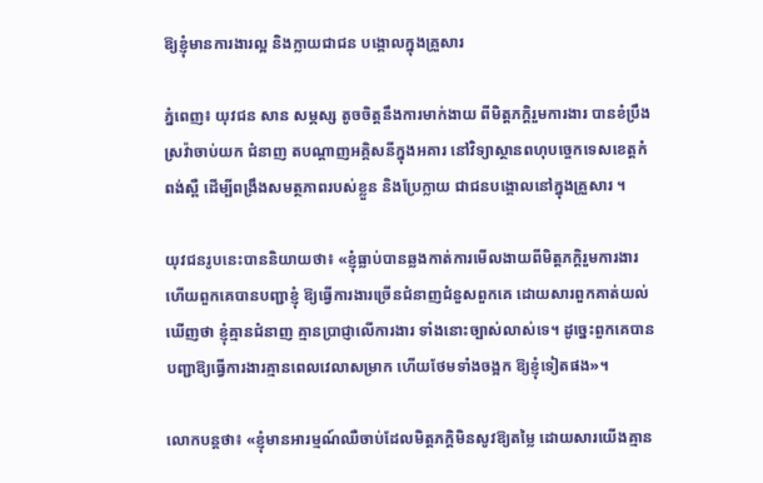ឱ្យខ្ញុំមានការងារល្អ និងក្លាយជាជន បង្គោលក្នុងគ្រួសារ

ភ្នំពេញ៖ យុវជន សាន សម្ភស្ស តូចចិត្តនឹងការមាក់ងាយ ពីមិត្តភក្ដិរួមការងារ បានខំប្រឹងស្រវ៉ាចាប់យក ជំនាញ តបណ្ដាញអគ្គិសនីក្នុងអគារ នៅវិទ្យាស្ថានពហុបច្ចេកទេសខេត្តកំពង់ស្ពឺ ដើម្បីពង្រឹងសមត្ថភាពរបស់ខ្លួន និងប្រែក្លាយ ជាជនបង្គោលនៅក្នុងគ្រួសារ ។

យុវជនរូបនេះបាននិយាយថា៖ «ខ្ញុំធ្លាប់បានឆ្លងកាត់ការមើលងាយពីមិត្តភក្ដិរួមការងារ ហើយពួកគេបានបញ្ជាខ្ញុំ ឱ្យធ្វើការងារច្រើនជំនាញជំនួសពួកគេ ដោយសារពួកគាត់យល់ឃើញថា ខ្ញុំគ្មានជំនាញ គ្មានប្រាជ្ញាលើការងារ ទាំងនោះច្បាស់លាស់ទេ។ ដូច្នេះពួកគេបានបញ្ជាឱ្យធ្វើការងារគ្មានពេលវេលាសម្រាក ហើយថែមទាំងចង្អក ឱ្យខ្ញុំទៀតផង»។

លោកបន្តថា៖ «ខ្ញុំមានអារម្មណ៍ឈឺចាប់ដែលមិត្តភក្ដិមិនសូវឱ្យតម្លៃ ដោយសារយើងគ្មាន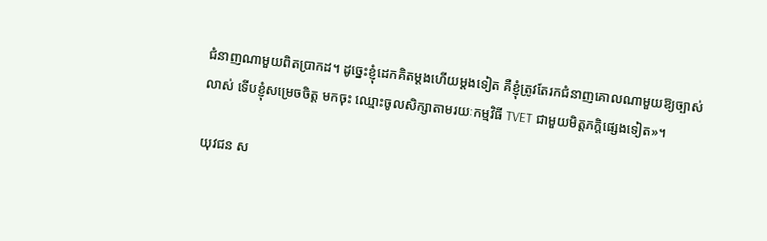ជំនាញណាមួយពិតប្រាកដ។ ដូច្នេះខ្ញុំដេកគិតម្ដងហើយម្ដងទៀត គឺខ្ញុំត្រូវតែរកជំនាញគោលណាមួយឱ្យច្បាស់លាស់ ទើបខ្ញុំសម្រេចចិត្ត មកចុះ ឈ្មោះចូលសិក្សាតាមរយៈកម្មវិធី TVET ជាមួយមិត្តភក្តិផ្សេងទៀត»។

យុវជន ស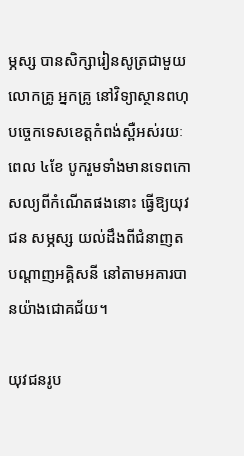ម្ភស្ស បានសិក្សារៀនសូត្រជាមួយលោកគ្រូ អ្នកគ្រូ នៅវិទ្យាស្ថានពហុបច្ចេកទេសខេត្តកំពង់ស្ពឺអស់រយៈពេល ៤ខែ បូករួមទាំងមានទេពកោសល្យពីកំណើតផងនោះ ធ្វើឱ្យយុវជន សម្ភស្ស យល់ដឹងពីជំនាញត បណ្ដាញអគ្គិសនី នៅតាមអគារបានយ៉ាងជោគជ័យ។

យុវជនរូប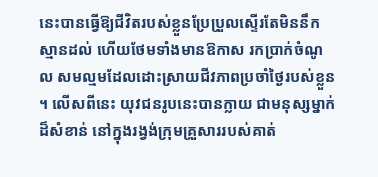នេះបានធ្វើឱ្យជីវិតរបស់ខ្លួនប្រែប្រួលស្ទើរតែមិននឹកស្មានដល់ ហើយថែមទាំងមានឱកាស រកប្រាក់ចំណូល សមល្មមដែលដោះស្រាយជីវភាពប្រចាំថ្ងៃរបស់ខ្លួន ។ លើសពីនេះ យុវជនរូបនេះបានក្លាយ ជាមនុស្សម្នាក់ ដ៏សំខាន់ នៅក្នុងរង្វង់ក្រុមគ្រួសាររបស់គាត់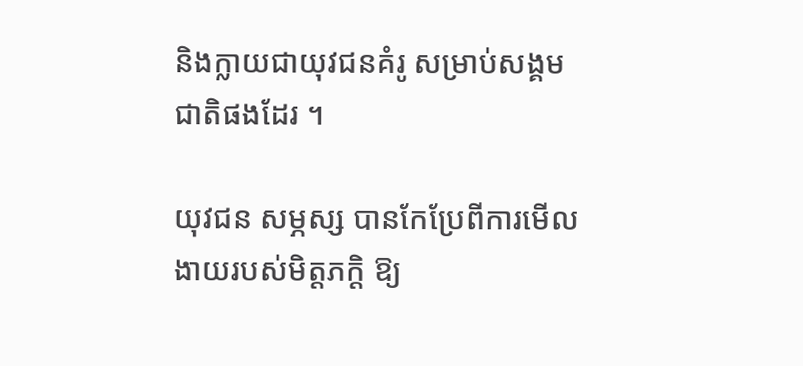និងក្លាយជាយុវជនគំរូ សម្រាប់សង្គមជាតិផងដែរ ។

យុវជន សម្ភស្ស បានកែប្រែពីការមើលងាយរបស់មិត្តភក្ដិ ឱ្យ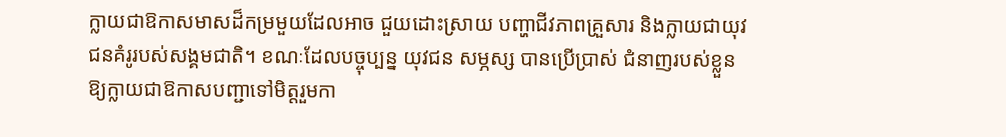ក្លាយជាឱកាសមាសដ៏កម្រមួយដែលអាច ជួយដោះស្រាយ បញ្ហាជីវភាពគ្រួសារ និងក្លាយជាយុវជនគំរូរបស់សង្គមជាតិ។ ខណៈដែលបច្ចុប្បន្ន យុវជន សម្ភស្ស បានប្រើប្រាស់ ជំនាញរបស់ខ្លួនឱ្យក្លាយជាឱកាសបញ្ជាទៅមិត្តរួមកា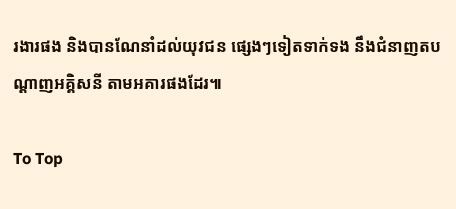រងារផង និងបានណែនាំដល់យុវជន ផ្សេងៗទៀតទាក់ទង នឹងជំនាញតបណ្ដាញអគ្គិសនី តាមអគារផងដែរ៕

To Top